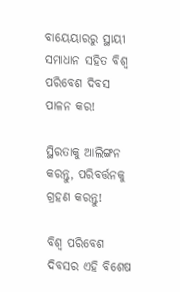ବାୟେୟାରରୁ ସ୍ଥାୟୀ ସମାଧାନ ସହିତ ବିଶ୍ୱ ପରିବେଶ ଦିବସ ପାଳନ କର!

ସ୍ଥିରତାକୁ ଆଲିଙ୍ଗନ କରନ୍ତୁ, ପରିବର୍ତ୍ତନକୁ ଗ୍ରହଣ କରନ୍ତୁ!

ବିଶ୍ୱ ପରିବେଶ ଦିବସର ଏହି ବିଶେଷ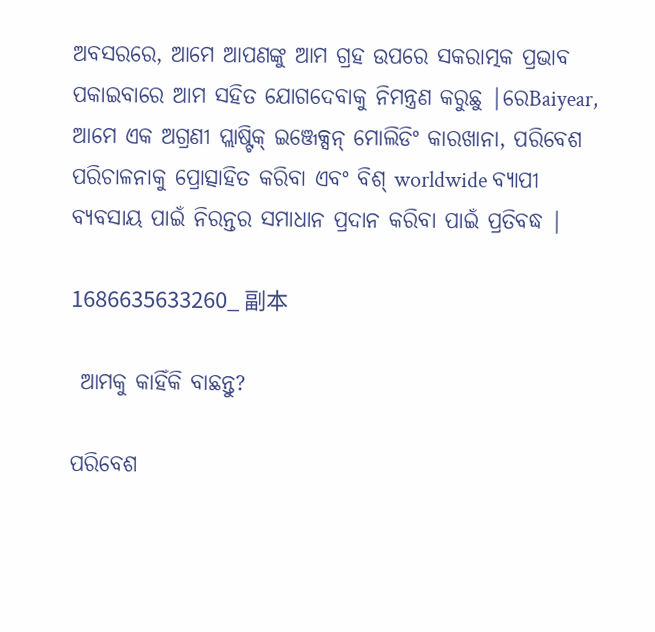ଅବସରରେ, ଆମେ ଆପଣଙ୍କୁ ଆମ ଗ୍ରହ ଉପରେ ସକରାତ୍ମକ ପ୍ରଭାବ ପକାଇବାରେ ଆମ ସହିତ ଯୋଗଦେବାକୁ ନିମନ୍ତ୍ରଣ କରୁଛୁ |ରେBaiyear, ଆମେ ଏକ ଅଗ୍ରଣୀ ପ୍ଲାଷ୍ଟିକ୍ ଇଞ୍ଜେକ୍ସନ୍ ମୋଲିଡିଂ କାରଖାନା, ପରିବେଶ ପରିଚାଳନାକୁ ପ୍ରୋତ୍ସାହିତ କରିବା ଏବଂ ବିଶ୍ worldwide ବ୍ୟାପୀ ବ୍ୟବସାୟ ପାଇଁ ନିରନ୍ତର ସମାଧାନ ପ୍ରଦାନ କରିବା ପାଇଁ ପ୍ରତିବଦ୍ଧ |

1686635633260_ 副本

 ଆମକୁ କାହିଁକି ବାଛନ୍ତୁ?

ପରିବେଶ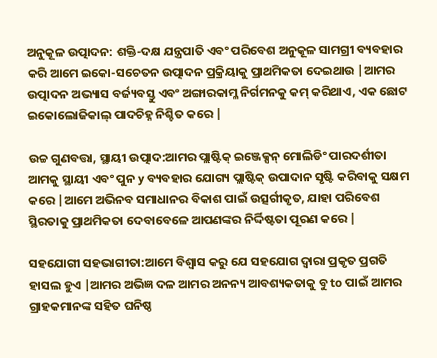ଅନୁକୂଳ ଉତ୍ପାଦନ: ଶକ୍ତି-ଦକ୍ଷ ଯନ୍ତ୍ରପାତି ଏବଂ ପରିବେଶ ଅନୁକୂଳ ସାମଗ୍ରୀ ବ୍ୟବହାର କରି ଆମେ ଇକୋ-ସଚେତନ ଉତ୍ପାଦନ ପ୍ରକ୍ରିୟାକୁ ପ୍ରାଥମିକତା ଦେଇଥାଉ |ଆମର ଉତ୍ପାଦନ ଅଭ୍ୟାସ ବର୍ଜ୍ୟବସ୍ତୁ ଏବଂ ଅଙ୍ଗାରକାମ୍ଳ ନିର୍ଗମନକୁ କମ୍ କରିଥାଏ, ଏକ ଛୋଟ ଇକୋଲୋଜିକାଲ୍ ପାଦଚିହ୍ନ ନିଶ୍ଚିତ କରେ |

ଉଚ୍ଚ ଗୁଣବତ୍ତା, ସ୍ଥାୟୀ ଉତ୍ପାଦ:ଆମର ପ୍ଲାଷ୍ଟିକ୍ ଇଞ୍ଜେକ୍ସନ୍ ମୋଲିଡିଂ ପାରଦର୍ଶୀତା ଆମକୁ ସ୍ଥାୟୀ ଏବଂ ପୁନ y ବ୍ୟବହାର ଯୋଗ୍ୟ ପ୍ଲାଷ୍ଟିକ୍ ଉପାଦାନ ସୃଷ୍ଟି କରିବାକୁ ସକ୍ଷମ କରେ |ଆମେ ଅଭିନବ ସମାଧାନର ବିକାଶ ପାଇଁ ଉତ୍ସର୍ଗୀକୃତ, ଯାହା ପରିବେଶ ସ୍ଥିରତାକୁ ପ୍ରାଥମିକତା ଦେବାବେଳେ ଆପଣଙ୍କର ନିର୍ଦ୍ଦିଷ୍ଟତା ପୂରଣ କରେ |

ସହଯୋଗୀ ସହଭାଗୀତା:ଆମେ ବିଶ୍ୱାସ କରୁ ଯେ ସହଯୋଗ ଦ୍ୱାରା ପ୍ରକୃତ ପ୍ରଗତି ହାସଲ ହୁଏ |ଆମର ଅଭିଜ୍ଞ ଦଳ ଆମର ଅନନ୍ୟ ଆବଶ୍ୟକତାକୁ ବୁ to ପାଇଁ ଆମର ଗ୍ରାହକମାନଙ୍କ ସହିତ ଘନିଷ୍ଠ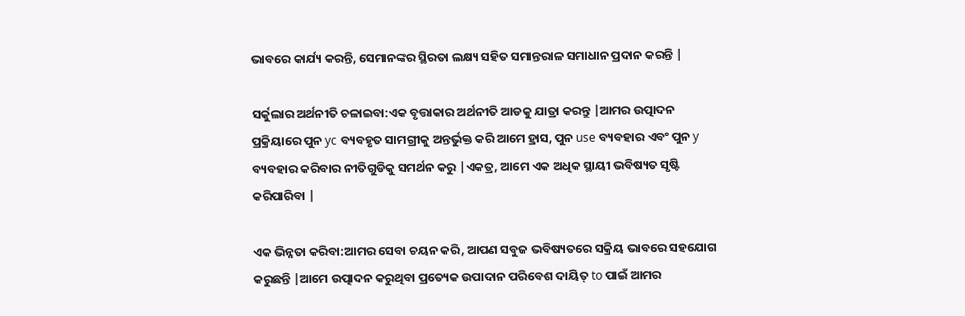ଭାବରେ କାର୍ଯ୍ୟ କରନ୍ତି, ସେମାନଙ୍କର ସ୍ଥିରତା ଲକ୍ଷ୍ୟ ସହିତ ସମାନ୍ତରାଳ ସମାଧାନ ପ୍ରଦାନ କରନ୍ତି |

ସର୍କୁଲାର ଅର୍ଥନୀତି ଚଳାଇବା:ଏକ ବୃତ୍ତାକାର ଅର୍ଥନୀତି ଆଡକୁ ଯାତ୍ରା କରନ୍ତୁ |ଆମର ଉତ୍ପାଦନ ପ୍ରକ୍ରିୟାରେ ପୁନ yc ବ୍ୟବହୃତ ସାମଗ୍ରୀକୁ ଅନ୍ତର୍ଭୁକ୍ତ କରି ଆମେ ହ୍ରାସ, ପୁନ use ବ୍ୟବହାର ଏବଂ ପୁନ y ବ୍ୟବହାର କରିବାର ନୀତିଗୁଡିକୁ ସମର୍ଥନ କରୁ |ଏକତ୍ର, ଆମେ ଏକ ଅଧିକ ସ୍ଥାୟୀ ଭବିଷ୍ୟତ ସୃଷ୍ଟି କରିପାରିବା |

ଏକ ଭିନ୍ନତା କରିବା:ଆମର ସେବା ଚୟନ କରି, ଆପଣ ସବୁଜ ଭବିଷ୍ୟତରେ ସକ୍ରିୟ ଭାବରେ ସହଯୋଗ କରୁଛନ୍ତି |ଆମେ ଉତ୍ପାଦନ କରୁଥିବା ପ୍ରତ୍ୟେକ ଉପାଦାନ ପରିବେଶ ଦାୟିତ୍ to ପାଇଁ ଆମର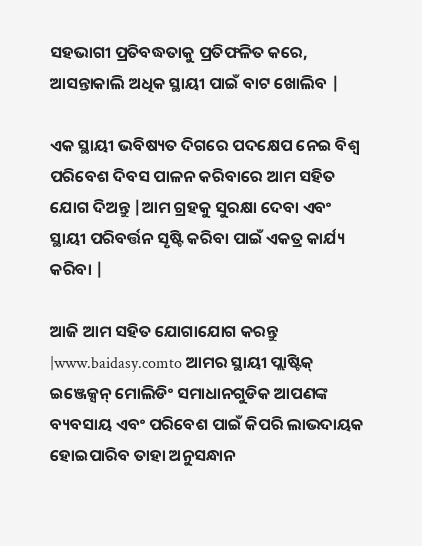ସହଭାଗୀ ପ୍ରତିବଦ୍ଧତାକୁ ପ୍ରତିଫଳିତ କରେ, ଆସନ୍ତାକାଲି ଅଧିକ ସ୍ଥାୟୀ ପାଇଁ ବାଟ ଖୋଲିବ |

ଏକ ସ୍ଥାୟୀ ଭବିଷ୍ୟତ ଦିଗରେ ପଦକ୍ଷେପ ନେଇ ବିଶ୍ୱ ପରିବେଶ ଦିବସ ପାଳନ କରିବାରେ ଆମ ସହିତ ଯୋଗ ଦିଅନ୍ତୁ |ଆମ ଗ୍ରହକୁ ସୁରକ୍ଷା ଦେବା ଏବଂ ସ୍ଥାୟୀ ପରିବର୍ତ୍ତନ ସୃଷ୍ଟି କରିବା ପାଇଁ ଏକତ୍ର କାର୍ଯ୍ୟ କରିବା |

ଆଜି ଆମ ସହିତ ଯୋଗାଯୋଗ କରନ୍ତୁ |www.baidasy.comto ଆମର ସ୍ଥାୟୀ ପ୍ଲାଷ୍ଟିକ୍ ଇଞ୍ଜେକ୍ସନ୍ ମୋଲିଡିଂ ସମାଧାନଗୁଡିକ ଆପଣଙ୍କ ବ୍ୟବସାୟ ଏବଂ ପରିବେଶ ପାଇଁ କିପରି ଲାଭଦାୟକ ହୋଇପାରିବ ତାହା ଅନୁସନ୍ଧାନ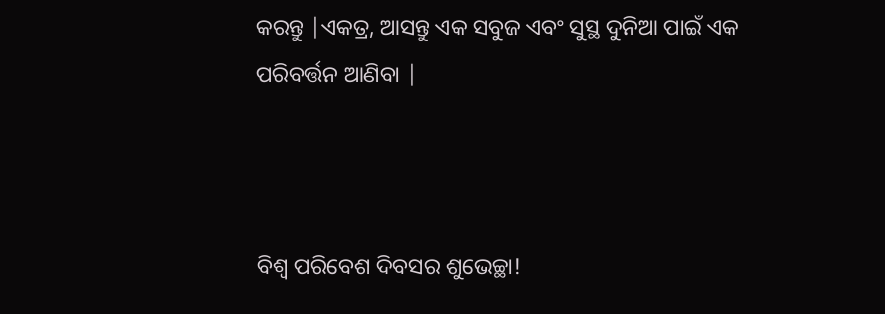କରନ୍ତୁ |ଏକତ୍ର, ଆସନ୍ତୁ ଏକ ସବୁଜ ଏବଂ ସୁସ୍ଥ ଦୁନିଆ ପାଇଁ ଏକ ପରିବର୍ତ୍ତନ ଆଣିବା |



ବିଶ୍ୱ ପରିବେଶ ଦିବସର ଶୁଭେଚ୍ଛା!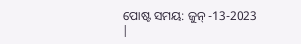ପୋଷ୍ଟ ସମୟ: ଜୁନ୍ -13-2023 |